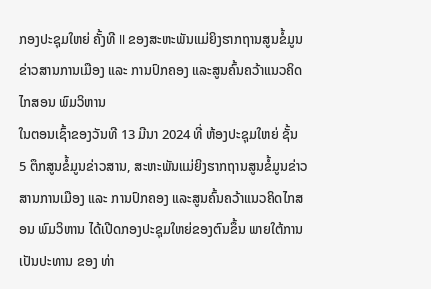ກອງປະຊຸມໃຫຍ່ ຄັ້ງທີ II ຂອງສະຫະພັນແມ່ຍິງຮາກຖານສູນຂໍ້ມູນຂ່າວສານການເມືອງ ແລະ ການປົກຄອງ ແລະສູນຄົ້ນຄວ້າແນວຄິດໄກສອນ ພົມວິຫານ
ໃນຕອນເຊົ້າຂອງວັນທີ 13 ມີນາ 2024 ທີ່ ຫ້ອງປະຊຸມໃຫຍ່ ຊັ້ນ 5 ຕຶກສູນຂໍ້ມູນຂ່າວສານ, ສະຫະພັນແມ່ຍິງຮາກຖານສູນຂໍ້ມູນຂ່າວສານການເມືອງ ແລະ ການປົກຄອງ ແລະສູນຄົ້ນຄວ້າແນວຄິດໄກສອນ ພົມວິຫານ ໄດ້ເປີດກອງປະຊຸມໃຫຍ່ຂອງຕົນຂຶ້ນ ພາຍໃຕ້ການເປັນປະທານ ຂອງ ທ່າ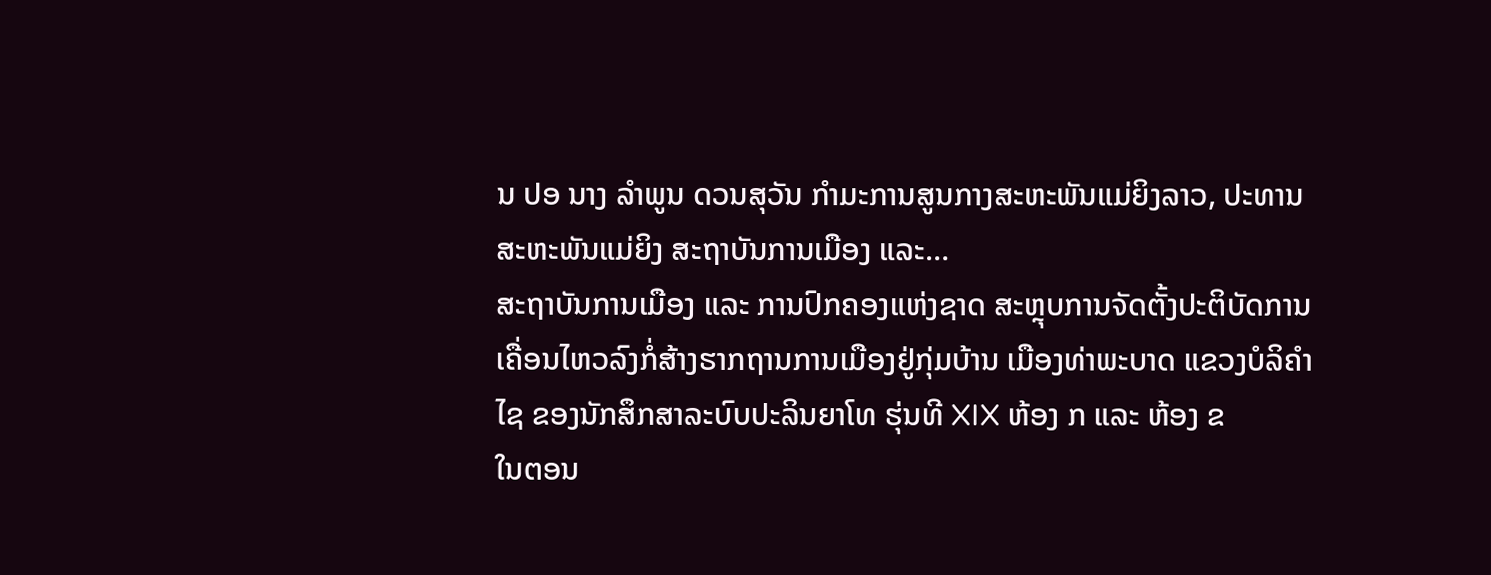ນ ປອ ນາງ ລໍາພູນ ດວນສຸວັນ ກໍາມະການສູນກາງສະຫະພັນແມ່ຍິງລາວ, ປະທານສະຫະພັນແມ່ຍິງ ສະຖາບັນການເມືອງ ແລະ…
ສະຖາບັນການເມືອງ ແລະ ການປົກຄອງແຫ່ງຊາດ ສະຫຼຸບການຈັດຕັ້ງປະຕິບັດການເຄື່ອນໄຫວລົງກໍ່ສ້າງຮາກຖານການເມືອງຢູ່ກຸ່ມບ້ານ ເມືອງທ່າພະບາດ ແຂວງບໍລິຄໍາໄຊ ຂອງນັກສຶກສາລະບົບປະລິນຍາໂທ ຮຸ່ນທີ XIX ຫ້ອງ ກ ແລະ ຫ້ອງ ຂ
ໃນຕອນ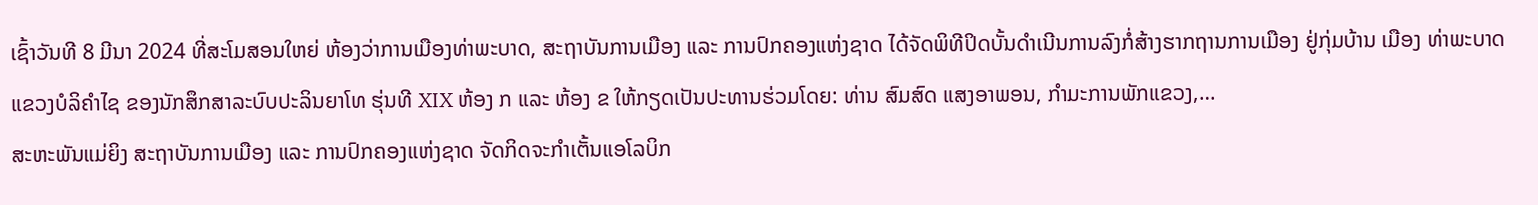ເຊົ້າວັນທີ 8 ມີນາ 2024 ທີ່ສະໂມສອນໃຫຍ່ ຫ້ອງວ່າການເມືອງທ່າພະບາດ, ສະຖາບັນການເມືອງ ແລະ ການປົກຄອງແຫ່ງຊາດ ໄດ້ຈັດພິທີປິດບັ້ນດໍາເນີນການລົງກໍ່ສ້າງຮາກຖານການເມືອງ ຢູ່ກຸ່ມບ້ານ ເມືອງ ທ່າພະບາດ ແຂວງບໍລິຄໍາໄຊ ຂອງນັກສຶກສາລະບົບປະລິນຍາໂທ ຮຸ່ນທີ XIX ຫ້ອງ ກ ແລະ ຫ້ອງ ຂ ໃຫ້ກຽດເປັນປະທານຮ່ວມໂດຍ: ທ່ານ ສົມສົດ ແສງອາພອນ, ກໍາມະການພັກແຂວງ,…
ສະຫະພັນແມ່ຍິງ ສະຖາບັນການເມືອງ ແລະ ການປົກຄອງແຫ່ງຊາດ ຈັດກິດຈະກຳເຕັ້ນແອໂລບິກ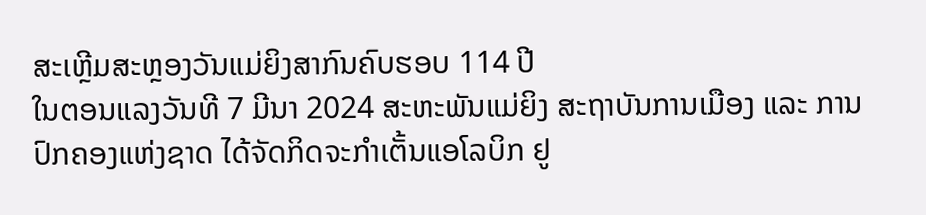ສະເຫຼີມສະຫຼອງວັນແມ່ຍິງສາກົນຄົບຮອບ 114 ປີ
ໃນຕອນແລງວັນທີ 7 ມີນາ 2024 ສະຫະພັນແມ່ຍິງ ສະຖາບັນການເມືອງ ແລະ ການປົກຄອງແຫ່ງຊາດ ໄດ້ຈັດກິດຈະກຳເຕັ້ນແອໂລບິກ ຢູ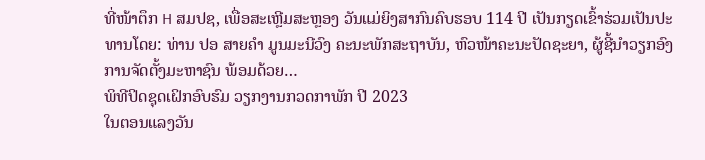ທີ່ໜ້າຕຶກ H ສມປຊ, ເພື່ອສະເຫຼີມສະຫຼອງ ວັນແມ່ຍິງສາກົນຄົບຮອບ 114 ປີ ເປັນກຽດເຂົ້າຮ່ວມເປັນປະທານໂດຍ: ທ່ານ ປອ ສາຍຄໍາ ມູນມະນີວົງ ຄະນະພັກສະຖາບັນ, ຫົວໜ້າຄະນະປັດຊະຍາ, ຜູ້ຊີ້ນໍາວຽກອົງການຈັດຕັ້ງມະຫາຊົນ ພ້ອມດ້ວຍ…
ພິທີປິດຊຸດເຝິກອົບຮົມ ວຽກງານກວດກາພັກ ປີ 2023
ໃນຕອນແລງວັນ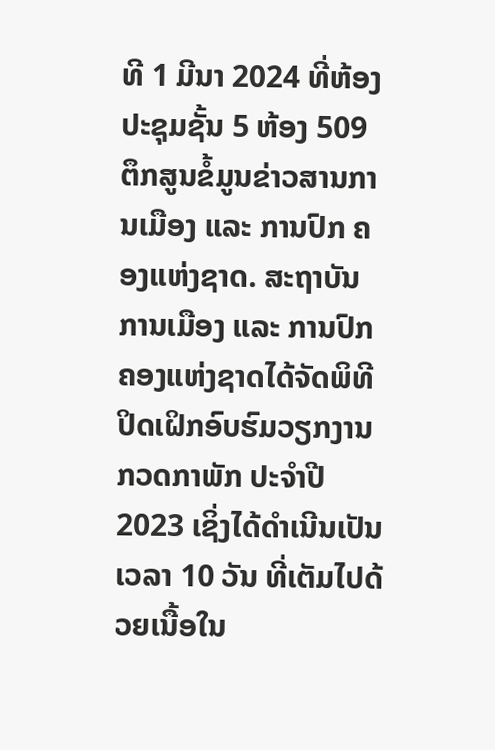ທີ 1 ມີນາ 2024 ທີ່ຫ້ອງປະຊຸມຊັ້ນ 5 ຫ້ອງ 509 ຕຶກສູນຂໍ້ມູນຂ່າວສານການເມືອງ ແລະ ການປົກ ຄອງແຫ່ງຊາດ. ສະຖາບັນການເມືອງ ແລະ ການປົກຄອງແຫ່ງຊາດໄດ້ຈັດພິທີປິດເຝິກອົບຮົມວຽກງານກວດກາພັກ ປະຈໍາປີ2023 ເຊິ່ງໄດ້ດໍາເນີນເປັນເວລາ 10 ວັນ ທີ່ເຕັມໄປດ້ວຍເນື້ອໃນ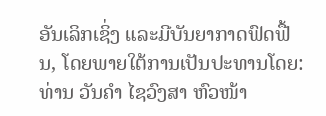ອັນເລິກເຊິ່ງ ແລະມີບັນຍາກາດຟົດຟື້ນ, ໂດຍພາຍໃຕ້ການເປັນປະທານໂດຍ: ທ່ານ ວັນຄໍາ ໄຊວົງສາ ຫົວໜ້າ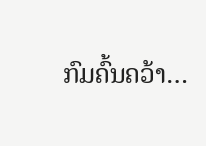ກົມຄົ້ນຄວ້າ…